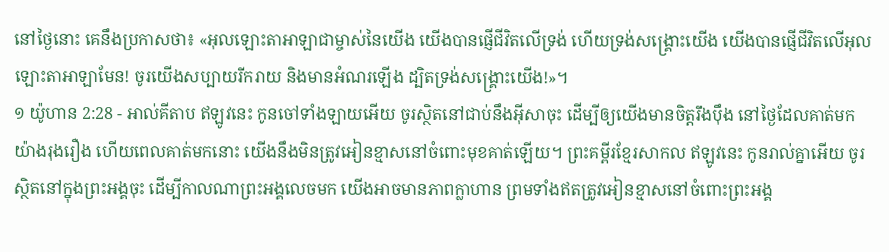នៅថ្ងៃនោះ គេនឹងប្រកាសថា៖ «អុលឡោះតាអាឡាជាម្ចាស់នៃយើង យើងបានផ្ញើជីវិតលើទ្រង់ ហើយទ្រង់សង្គ្រោះយើង យើងបានផ្ញើជីវិតលើអុលឡោះតាអាឡាមែន! ចូរយើងសប្បាយរីករាយ និងមានអំណរឡើង ដ្បិតទ្រង់សង្គ្រោះយើង!»។
១ យ៉ូហាន 2:28 - អាល់គីតាប ឥឡូវនេះ កូនចៅទាំងឡាយអើយ ចូរស្ថិតនៅជាប់នឹងអ៊ីសាចុះ ដើម្បីឲ្យយើងមានចិត្ដរឹងប៉ឹង នៅថ្ងៃដែលគាត់មកយ៉ាងរុងរឿង ហើយពេលគាត់មកនោះ យើងនឹងមិនត្រូវអៀនខ្មាសនៅចំពោះមុខគាត់ឡើយ។ ព្រះគម្ពីរខ្មែរសាកល ឥឡូវនេះ កូនរាល់គ្នាអើយ ចូរស្ថិតនៅក្នុងព្រះអង្គចុះ ដើម្បីកាលណាព្រះអង្គលេចមក យើងអាចមានភាពក្លាហាន ព្រមទាំងឥតត្រូវអៀនខ្មាសនៅចំពោះព្រះអង្គ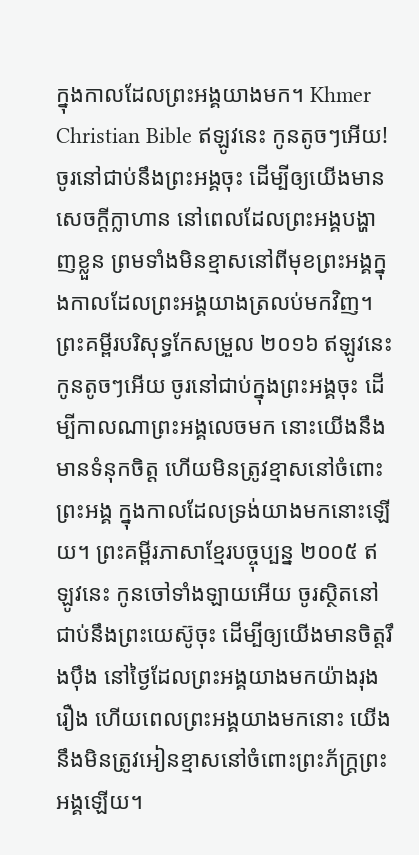ក្នុងកាលដែលព្រះអង្គយាងមក។ Khmer Christian Bible ឥឡូវនេះ កូនតូចៗអើយ! ចូរនៅជាប់នឹងព្រះអង្គចុះ ដើម្បីឲ្យយើងមានសេចក្ដីក្លាហាន នៅពេលដែលព្រះអង្គបង្ហាញខ្លួន ព្រមទាំងមិនខ្មាសនៅពីមុខព្រះអង្គក្នុងកាលដែលព្រះអង្គយាងត្រលប់មកវិញ។ ព្រះគម្ពីរបរិសុទ្ធកែសម្រួល ២០១៦ ឥឡូវនេះ កូនតូចៗអើយ ចូរនៅជាប់ក្នុងព្រះអង្គចុះ ដើម្បីកាលណាព្រះអង្គលេចមក នោះយើងនឹងមានទំនុកចិត្ត ហើយមិនត្រូវខ្មាសនៅចំពោះព្រះអង្គ ក្នុងកាលដែលទ្រង់យាងមកនោះឡើយ។ ព្រះគម្ពីរភាសាខ្មែរបច្ចុប្បន្ន ២០០៥ ឥឡូវនេះ កូនចៅទាំងឡាយអើយ ចូរស្ថិតនៅជាប់នឹងព្រះយេស៊ូចុះ ដើម្បីឲ្យយើងមានចិត្តរឹងប៉ឹង នៅថ្ងៃដែលព្រះអង្គយាងមកយ៉ាងរុងរឿង ហើយពេលព្រះអង្គយាងមកនោះ យើងនឹងមិនត្រូវអៀនខ្មាសនៅចំពោះព្រះភ័ក្ត្រព្រះអង្គឡើយ។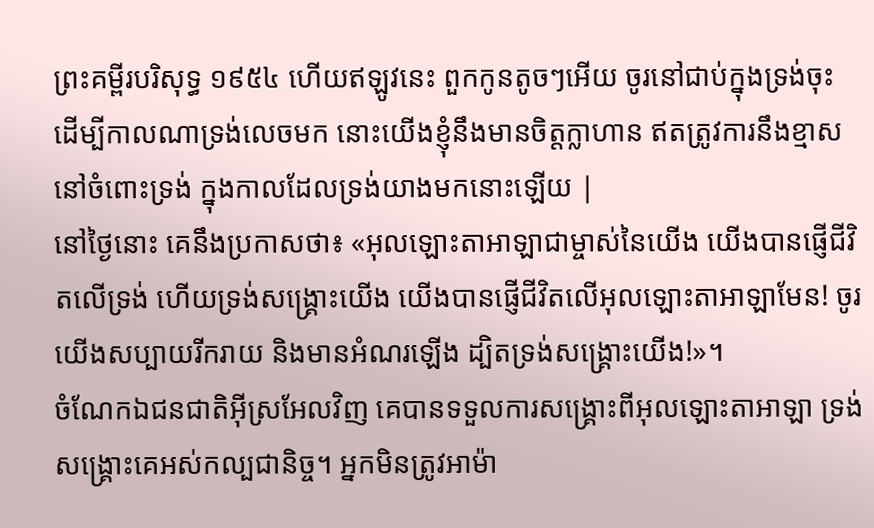ព្រះគម្ពីរបរិសុទ្ធ ១៩៥៤ ហើយឥឡូវនេះ ពួកកូនតូចៗអើយ ចូរនៅជាប់ក្នុងទ្រង់ចុះ ដើម្បីកាលណាទ្រង់លេចមក នោះយើងខ្ញុំនឹងមានចិត្តក្លាហាន ឥតត្រូវការនឹងខ្មាសនៅចំពោះទ្រង់ ក្នុងកាលដែលទ្រង់យាងមកនោះឡើយ |
នៅថ្ងៃនោះ គេនឹងប្រកាសថា៖ «អុលឡោះតាអាឡាជាម្ចាស់នៃយើង យើងបានផ្ញើជីវិតលើទ្រង់ ហើយទ្រង់សង្គ្រោះយើង យើងបានផ្ញើជីវិតលើអុលឡោះតាអាឡាមែន! ចូរយើងសប្បាយរីករាយ និងមានអំណរឡើង ដ្បិតទ្រង់សង្គ្រោះយើង!»។
ចំណែកឯជនជាតិអ៊ីស្រអែលវិញ គេបានទទួលការសង្គ្រោះពីអុលឡោះតាអាឡា ទ្រង់សង្គ្រោះគេអស់កល្បជានិច្ច។ អ្នកមិនត្រូវអាម៉ា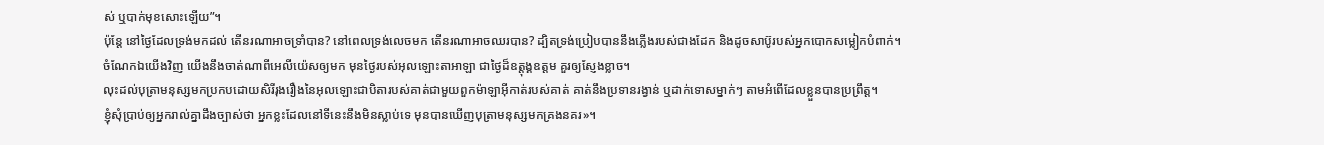ស់ ឬបាក់មុខសោះឡើយ”។
ប៉ុន្តែ នៅថ្ងៃដែលទ្រង់មកដល់ តើនរណាអាចទ្រាំបាន? នៅពេលទ្រង់លេចមក តើនរណាអាចឈរបាន? ដ្បិតទ្រង់ប្រៀបបាននឹងភ្លើងរបស់ជាងដែក និងដូចសាប៊ូរបស់អ្នកបោកសម្លៀកបំពាក់។
ចំណែកឯយើងវិញ យើងនឹងចាត់ណាពីអេលីយ៉េសឲ្យមក មុនថ្ងៃរបស់អុលឡោះតាអាឡា ជាថ្ងៃដ៏ឧត្ដុង្គឧត្ដម គួរឲ្យស្ញែងខ្លាច។
លុះដល់បុត្រាមនុស្សមកប្រកបដោយសិរីរុងរឿងនៃអុលឡោះជាបិតារបស់គាត់ជាមួយពួកម៉ាឡាអ៊ីកាត់របស់គាត់ គាត់នឹងប្រទានរង្វាន់ ឬដាក់ទោសម្នាក់ៗ តាមអំពើដែលខ្លួនបានប្រព្រឹត្ដ។
ខ្ញុំសុំប្រាប់ឲ្យអ្នករាល់គ្នាដឹងច្បាស់ថា អ្នកខ្លះដែលនៅទីនេះនឹងមិនស្លាប់ទេ មុនបានឃើញបុត្រាមនុស្សមកគ្រងនគរ»។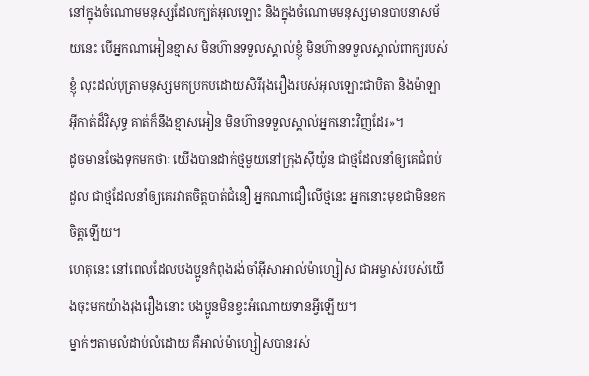នៅក្នុងចំណោមមនុស្សដែលក្បត់អុលឡោះ និងក្នុងចំណោមមនុស្សមានបាបនាសម័យនេះ បើអ្នកណាអៀនខ្មាស មិនហ៊ានទទួលស្គាល់ខ្ញុំ មិនហ៊ានទទួលស្គាល់ពាក្យរបស់ខ្ញុំ លុះដល់បុត្រាមនុស្សមកប្រកបដោយសិរីរុងរឿងរបស់អុលឡោះជាបិតា និងម៉ាឡាអ៊ីកាត់ដ៏វិសុទ្ធ គាត់ក៏នឹងខ្មាសអៀន មិនហ៊ានទទួលស្គាល់អ្នកនោះវិញដែរ»។
ដូចមានចែងទុកមកថាៈ យើងបានដាក់ថ្មមួយនៅក្រុងស៊ីយ៉ូន ជាថ្មដែលនាំឲ្យគេជំពប់ដួល ជាថ្មដែលនាំឲ្យគេរវាតចិត្ដបាត់ជំនឿ អ្នកណាជឿលើថ្មនេះ អ្នកនោះមុខជាមិនខកចិត្ដឡើយ។
ហេតុនេះ នៅពេលដែលបងប្អូនកំពុងរង់ចាំអ៊ីសាអាល់ម៉ាហ្សៀស ជាអម្ចាស់របស់យើងចុះមកយ៉ាងរុងរឿងនោះ បងប្អូនមិនខ្វះអំណោយទានអ្វីឡើយ។
ម្នាក់ៗតាមលំដាប់លំដោយ គឺអាល់ម៉ាហ្សៀសបានរស់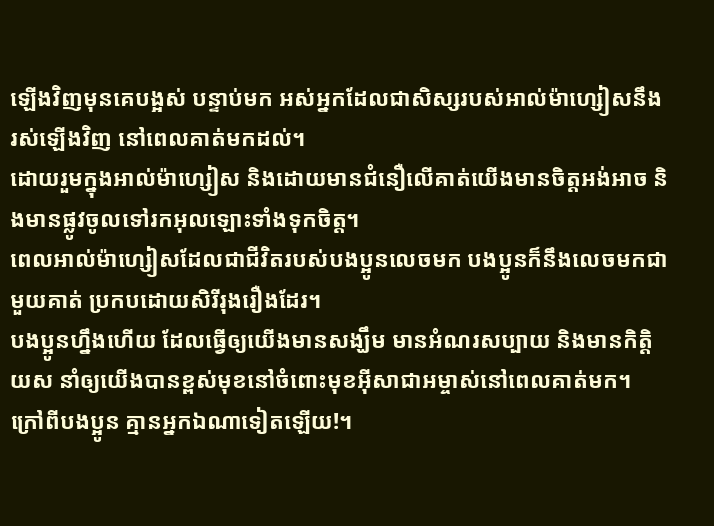ឡើងវិញមុនគេបង្អស់ បន្ទាប់មក អស់អ្នកដែលជាសិស្សរបស់អាល់ម៉ាហ្សៀសនឹងរស់ឡើងវិញ នៅពេលគាត់មកដល់។
ដោយរួមក្នុងអាល់ម៉ាហ្សៀស និងដោយមានជំនឿលើគាត់យើងមានចិត្ដអង់អាច និងមានផ្លូវចូលទៅរកអុលឡោះទាំងទុកចិត្ដ។
ពេលអាល់ម៉ាហ្សៀសដែលជាជីវិតរបស់បងប្អូនលេចមក បងប្អូនក៏នឹងលេចមកជាមួយគាត់ ប្រកបដោយសិរីរុងរឿងដែរ។
បងប្អូនហ្នឹងហើយ ដែលធ្វើឲ្យយើងមានសង្ឃឹម មានអំណរសប្បាយ និងមានកិត្ដិយស នាំឲ្យយើងបានខ្ពស់មុខនៅចំពោះមុខអ៊ីសាជាអម្ចាស់នៅពេលគាត់មក។ ក្រៅពីបងប្អូន គ្មានអ្នកឯណាទៀតឡើយ!។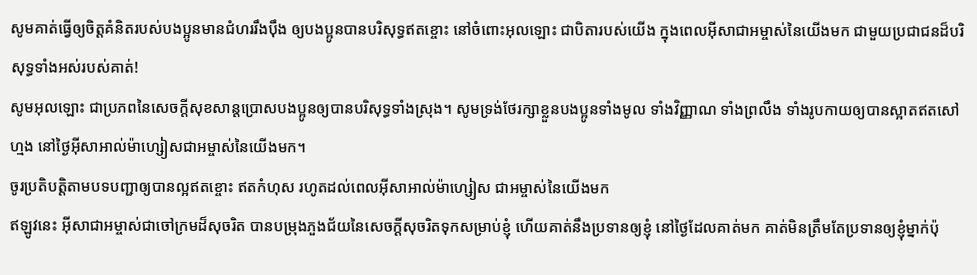សូមគាត់ធ្វើឲ្យចិត្ដគំនិតរបស់បងប្អូនមានជំហររឹងប៉ឹង ឲ្យបងប្អូនបានបរិសុទ្ធឥតខ្ចោះ នៅចំពោះអុលឡោះ ជាបិតារបស់យើង ក្នុងពេលអ៊ីសាជាអម្ចាស់នៃយើងមក ជាមួយប្រជាជនដ៏បរិសុទ្ធទាំងអស់របស់គាត់!
សូមអុលឡោះ ជាប្រភពនៃសេចក្ដីសុខសាន្ដប្រោសបងប្អូនឲ្យបានបរិសុទ្ធទាំងស្រុង។ សូមទ្រង់ថែរក្សាខ្លួនបងប្អូនទាំងមូល ទាំងវិញ្ញាណ ទាំងព្រលឹង ទាំងរូបកាយឲ្យបានស្អាតឥតសៅហ្មង នៅថ្ងៃអ៊ីសាអាល់ម៉ាហ្សៀសជាអម្ចាស់នៃយើងមក។
ចូរប្រតិបត្ដិតាមបទបញ្ជាឲ្យបានល្អឥតខ្ចោះ ឥតកំហុស រហូតដល់ពេលអ៊ីសាអាល់ម៉ាហ្សៀស ជាអម្ចាស់នៃយើងមក
ឥឡូវនេះ អ៊ីសាជាអម្ចាស់ជាចៅក្រមដ៏សុចរិត បានបម្រុងភួងជ័យនៃសេចក្ដីសុចរិតទុកសម្រាប់ខ្ញុំ ហើយគាត់នឹងប្រទានឲ្យខ្ញុំ នៅថ្ងៃដែលគាត់មក គាត់មិនត្រឹមតែប្រទានឲ្យខ្ញុំម្នាក់ប៉ុ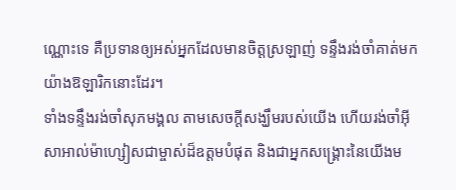ណ្ណោះទេ គឺប្រទានឲ្យអស់អ្នកដែលមានចិត្ដស្រឡាញ់ ទន្ទឹងរង់ចាំគាត់មកយ៉ាងឱឡារិកនោះដែរ។
ទាំងទន្ទឹងរង់ចាំសុភមង្គល តាមសេចក្ដីសង្ឃឹមរបស់យើង ហើយរង់ចាំអ៊ីសាអាល់ម៉ាហ្សៀសជាម្ចាស់ដ៏ឧត្ដមបំផុត និងជាអ្នកសង្គ្រោះនៃយើងម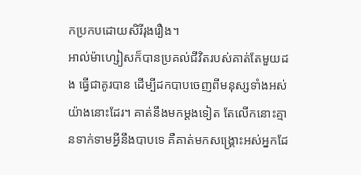កប្រកបដោយសិរីរុងរឿង។
អាល់ម៉ាហ្សៀសក៏បានប្រគល់ជីវិតរបស់គាត់តែមួយដង ធ្វើជាគូរបាន ដើម្បីដកបាបចេញពីមនុស្សទាំងអស់យ៉ាងនោះដែរ។ គាត់នឹងមកម្ដងទៀត តែលើកនោះគ្មានទាក់ទាមអ្វីនឹងបាបទេ គឺគាត់មកសង្គ្រោះអស់អ្នកដែ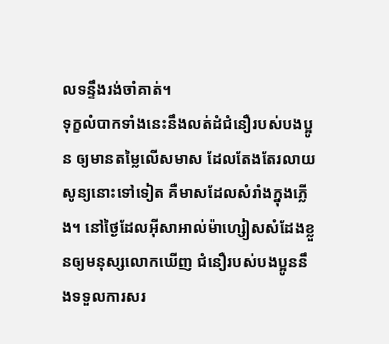លទន្ទឹងរង់ចាំគាត់។
ទុក្ខលំបាកទាំងនេះនឹងលត់ដំជំនឿរបស់បងប្អូន ឲ្យមានតម្លៃលើសមាស ដែលតែងតែរលាយសូន្យនោះទៅទៀត គឺមាសដែលសំរាំងក្នុងភ្លើង។ នៅថ្ងៃដែលអ៊ីសាអាល់ម៉ាហ្សៀសសំដែងខ្លួនឲ្យមនុស្សលោកឃើញ ជំនឿរបស់បងប្អូននឹងទទួលការសរ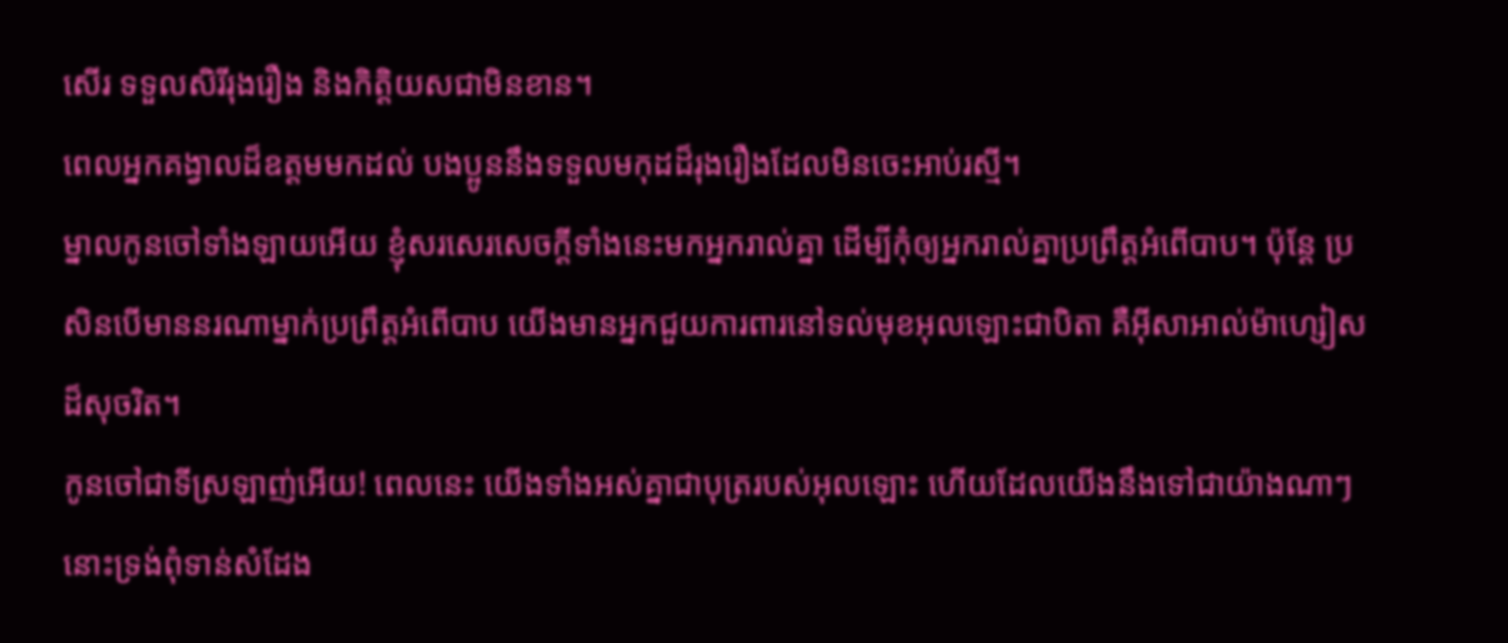សើរ ទទួលសិរីរុងរឿង និងកិត្ដិយសជាមិនខាន។
ពេលអ្នកគង្វាលដ៏ឧត្ដមមកដល់ បងប្អូននឹងទទួលមកុដដ៏រុងរឿងដែលមិនចេះអាប់រស្មី។
ម្នាលកូនចៅទាំងឡាយអើយ ខ្ញុំសរសេរសេចក្ដីទាំងនេះមកអ្នករាល់គ្នា ដើម្បីកុំឲ្យអ្នករាល់គ្នាប្រព្រឹត្ដអំពើបាប។ ប៉ុន្ដែ ប្រសិនបើមាននរណាម្នាក់ប្រព្រឹត្ដអំពើបាប យើងមានអ្នកជួយការពារនៅទល់មុខអុលឡោះជាបិតា គឺអ៊ីសាអាល់ម៉ាហ្សៀសដ៏សុចរិត។
កូនចៅជាទីស្រឡាញ់អើយ! ពេលនេះ យើងទាំងអស់គ្នាជាបុត្ររបស់អុលឡោះ ហើយដែលយើងនឹងទៅជាយ៉ាងណាៗនោះទ្រង់ពុំទាន់សំដែង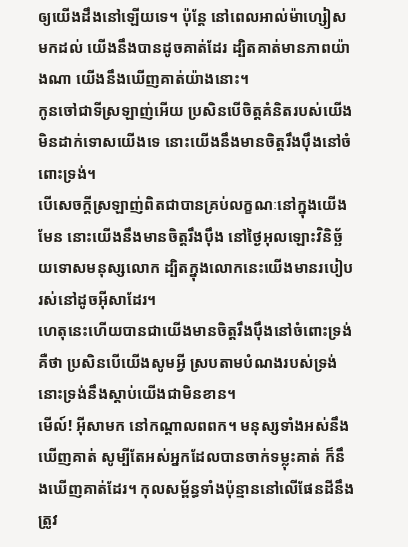ឲ្យយើងដឹងនៅឡើយទេ។ ប៉ុន្ដែ នៅពេលអាល់ម៉ាហ្សៀសមកដល់ យើងនឹងបានដូចគាត់ដែរ ដ្បិតគាត់មានភាពយ៉ាងណា យើងនឹងឃើញគាត់យ៉ាងនោះ។
កូនចៅជាទីស្រឡាញ់អើយ ប្រសិនបើចិត្ដគំនិតរបស់យើងមិនដាក់ទោសយើងទេ នោះយើងនឹងមានចិត្ដរឹងប៉ឹងនៅចំពោះទ្រង់។
បើសេចក្ដីស្រឡាញ់ពិតជាបានគ្រប់លក្ខណៈនៅក្នុងយើងមែន នោះយើងនឹងមានចិត្ដរឹងប៉ឹង នៅថ្ងៃអុលឡោះវិនិច្ឆ័យទោសមនុស្សលោក ដ្បិតក្នុងលោកនេះយើងមានរបៀបរស់នៅដូចអ៊ីសាដែរ។
ហេតុនេះហើយបានជាយើងមានចិត្ដរឹងប៉ឹងនៅចំពោះទ្រង់ គឺថា ប្រសិនបើយើងសូមអ្វី ស្របតាមបំណងរបស់ទ្រង់ នោះទ្រង់នឹងស្តាប់យើងជាមិនខាន។
មើល៍! អ៊ីសាមក នៅកណ្ដាលពពក។ មនុស្សទាំងអស់នឹងឃើញគាត់ សូម្បីតែអស់អ្នកដែលបានចាក់ទម្លុះគាត់ ក៏នឹងឃើញគាត់ដែរ។ កុលសម្ព័ន្ធទាំងប៉ុន្មាននៅលើផែនដីនឹងត្រូវ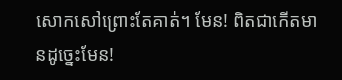សោកសៅព្រោះតែគាត់។ មែន! ពិតជាកើតមានដូច្នេះមែន!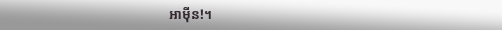អាម៉ីន!។